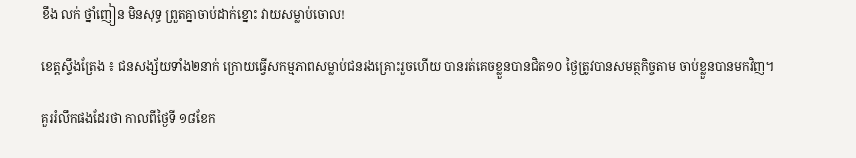ខឹង លក់ ថ្នាំញៀន មិនសុទ្ធ ព្រួតគ្នាចាប់ដាក់ខ្នោះ វាយសម្លាប់ចោល!

ខេត្តស្ទឹងត្រែង ៖ ជនសង្ស័យទាំង២នាក់ ក្រោយធ្វើសកម្មភាពសម្លាប់ជនរងគ្រោះរួចហើយ បានរត់គេចខ្លួនបានជិត១០ ថ្ងៃត្រូវបានសមត្ថកិច្ចតាម ចាប់ខ្លួនបានមកវិញ។

គួររំលឹកផងដែរថា កាលពីថ្ងៃទី ១៨ខែក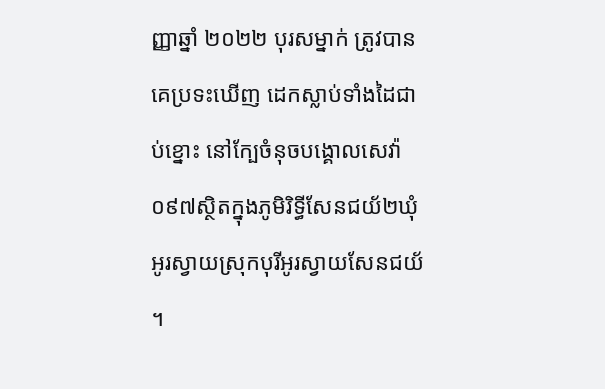ញ្ញាឆ្នាំ ២០២២ បុរសម្នាក់ ត្រូវបានគេប្រទះឃើញ ដេកស្លាប់ទាំងដៃជាប់ខ្នោះ នៅក្បែចំនុចបង្គោលសេវ៉ា០៩៧ស្ថិតក្នុងភូមិរិទ្ធីសែនជយ័២ឃុំអូរស្វាយស្រុកបុរីអូរស្វាយសែនជយ័ ។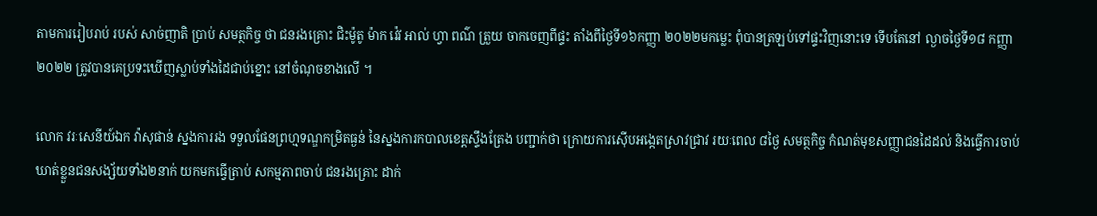តាមការរៀបរាប់ របស់ សាច់ញាតិ ប្រាប់ សមត្ថកិច្ច ថា ជនរងគ្រោះ ជិះម៉ូតូ ម៉ាក វ៉េវ អាល់ ហ្វា ពណ៌ ត្រួយ ចាកចេញពីផ្ទះ តាំងពីថ្ងៃទី១៦កញ្ញា ២០២២មកម្លេះ ពុំបានត្រឡប់ទៅផ្ទះវិញនោះទេ ទើបតែនៅ ល្ងាចថ្ងៃទី១៨ កញ្ញា ២០២២ ត្រូវបានគេប្រទះឃើញស្លាប់ទាំងដៃជាប់ខ្នោះ នៅចំណុចខាងលើ ។

លោក វរៈសេនីយ៍ឯក វ៉ាសុផាន់ ស្នងការរង ទទួលផែនព្រហ្មទណ្ឌកម្រិតធ្ងន់ នៃស្នងការកបាលខេត្តស្ទឹងត្រែង បញ្ជាក់ថា ក្រោយការស៊ើបអង្កេតស្រាវជ្រាវ រយៈពេល ៨ថ្ងៃ សមត្ថកិច្ច កំណត់មុខសញ្ញាជនដៃដល់ និងធ្វើការចាប់ឃាត់ខ្លួនជនសង្ស័យទាំង២នាក់ យកមកធ្វើត្រាប់ សកម្មភាពចាប់ ជនរងគ្រោះ ដាក់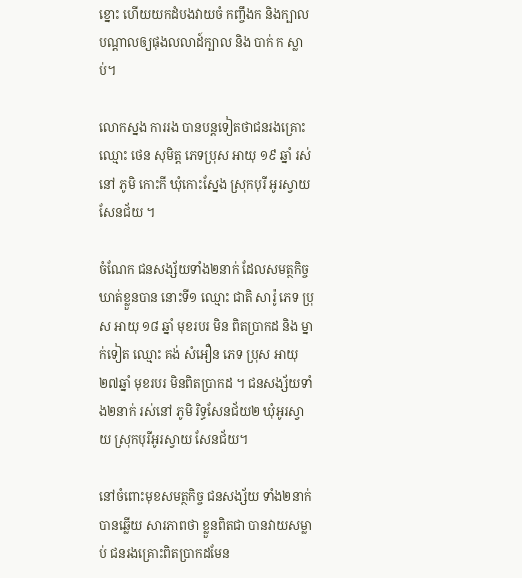ខ្នោះ ហើយយកដំបងវាយចំ កញ្ចឹងក និងក្បាល បណ្ដាលឲ្យផុងលលាដ៍ក្បាល និង បាក់ ក ស្លាប់។

លោកស្នង ការរង បានបន្តទៀតថាជនរងគ្រោះ ឈ្មោះ ថេន សុមិត្ត ភេទប្រុស អាយុ ១៩ ឆ្នាំ រស់នៅ ភូមិ កោះកី ឃុំកោះស្នែង ស្រុកបុរី អូរស្វាយសែនជ័យ ។

ចំណែក ជនសង្ស័យទាំង២នាក់ ដែលសមត្ថកិច្ចឃាត់ខ្លួនបាន នោះទី១ ឈ្មោះ ជាតិ សារ៉ូ ភេទ ប្រុស អាយុ ១៨ ឆ្នាំ មុខរបរ មិន ពិតប្រាកដ និង ម្នាក់ទៀត ឈ្មោះ គង់ សំអឿន ភេទ ប្រុស អាយុ ២៧ឆ្នាំ មុខរបរ មិនពិតប្រាកដ ។ ជនសង្ស័យទាំង២នាក់ រស់នៅ ភូមិ រិទ្ធសែនជ័យ២ ឃុំអូរស្វាយ ស្រុកបុរីអូរស្វាយ សែនជ័យ។

នៅចំពោះមុខសមត្ថកិច្ច ជនសង្ស័យ ទាំង២នាក់ បានឆ្លើយ សារភាពថា ខ្លួនពិតជា បានវាយសម្លាប់ ជនរងគ្រោះពិតប្រាកដមែន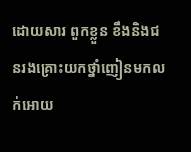ដោយសារ ពួកខ្លួន ខឹងនិងជនរងគ្រោះយកថ្នាំញៀនមកលក់អោយ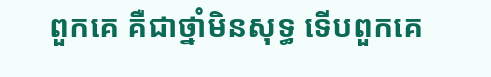ពួកគេ គឺជាថ្នាំមិនសុទ្ធ ទើបពួកគេ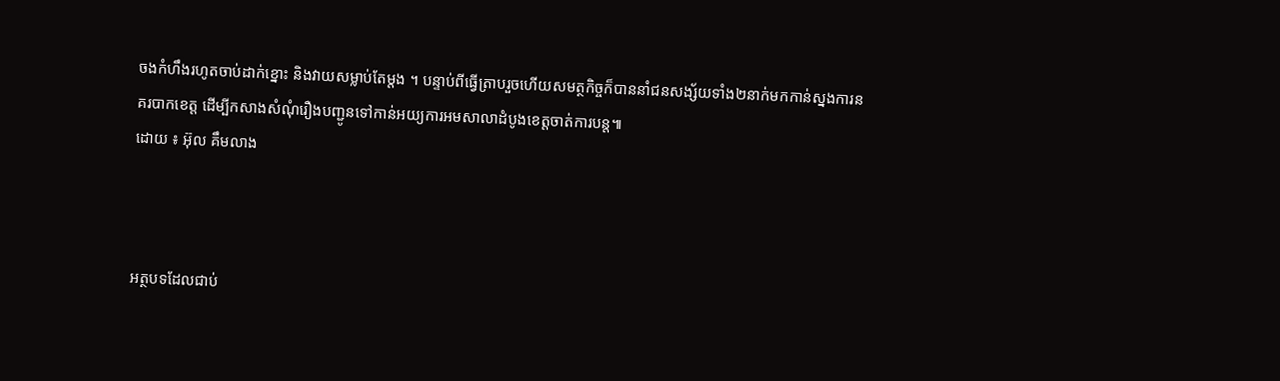ចងកំហឹងរហូតចាប់ដាក់ខ្នោះ និងវាយសម្លាប់តែម្តង ។ បន្ទាប់ពីធ្វើត្រាបរួចហើយសមត្ថកិច្ចក៏បាននាំជនសង្ស័យទាំង២នាក់មកកាន់ស្នងការនគរបាកខេត្ត ដើម្បីកសាងសំណុំរឿងបញ្ជូនទៅកាន់អយ្យការអមសាលាដំបូងខេត្តចាត់ការបន្ត៕
ដោយ ៖ អ៊ុល គឹមលាង



អត្ថបទដែលជាប់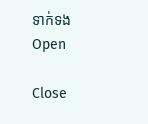ទាក់ទង
Open

Close